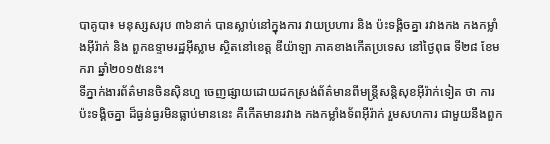បាគូបា៖ មនុស្សសរុប ៣៦នាក់ បានស្លាប់នៅក្នុងការ វាយប្រហារ និង ប៉ះទង្គិចគ្នា រវាងកង កងកម្លាំងអ៊ីរ៉ាក់ និង ពួកឧទ្ទាមរដ្ឋអ៊ីស្លាម ស្ថិតនៅខេត្ត ឌីយ៉ាឡា ភាគខាងកើតប្រទេស នៅថ្ងៃពុធ ទី២៨ ខែមករា ឆ្នាំ២០១៥នេះ។
ទីភ្នាក់ងារព័ត៌មានចិនស៊ិនហួ ចេញផ្សាយដោយដកស្រង់ព័ត៌មានពីមន្ត្រីសន្តិសុខអ៊ីរ៉ាក់ទៀត ថា ការប៉ះទង្គិចគ្នា ដ៏ធ្ងន់ធ្ងរមិនធ្លាប់មាននេះ គឺកើតមានរវាង កងកម្លាំងទ័ពអ៊ីរ៉ាក់ រួមសហការ ជាមួយនឹងពួក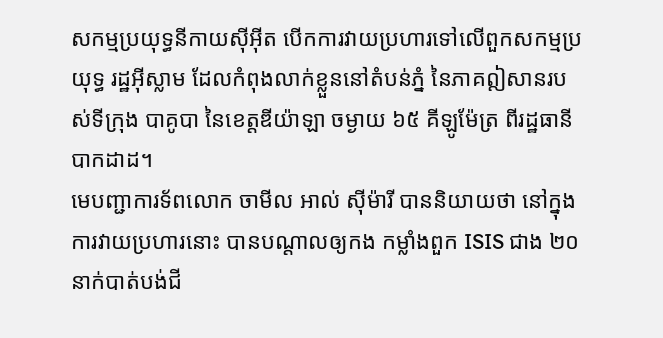សកម្មប្រយុទ្ធនីកាយស៊ីអ៊ីត បើកការវាយប្រហារទៅលើពួកសកម្មប្រយុទ្ធ រដ្ឋអ៊ីស្លាម ដែលកំពុងលាក់ខ្លួននៅតំបន់ភ្នំ នៃភាគឦសានរបស់ទីក្រុង បាគូបា នៃខេត្តឌីយ៉ាឡា ចម្ងាយ ៦៥ គីឡូម៉ែត្រ ពីរដ្ឋធានីបាកដាដ។
មេបញ្ជាការទ័ពលោក ចាមីល អាល់ ស៊ីម៉ារី បាននិយាយថា នៅក្នុងការវាយប្រហារនោះ បានបណ្តាលឲ្យកង កម្លាំងពួក ISIS ជាង ២០នាក់បាត់បង់ជី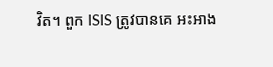វិត។ ពួក ISIS ត្រូវបានគេ អះអាង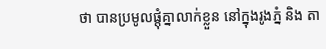ថា បានប្រមូលផ្តុំគ្នាលាក់ខ្លួន នៅក្នុងរូងភ្នំ និង តា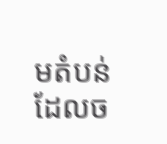មតំបន់ដែលច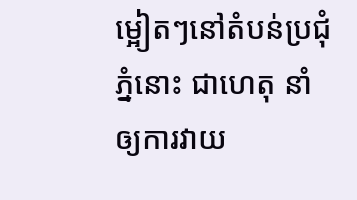ម្អៀតៗនៅតំបន់ប្រជុំភ្នំនោះ ជាហេតុ នាំឲ្យការវាយ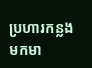ប្រហារកន្លងមកមា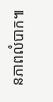នភាពលំបាក៕